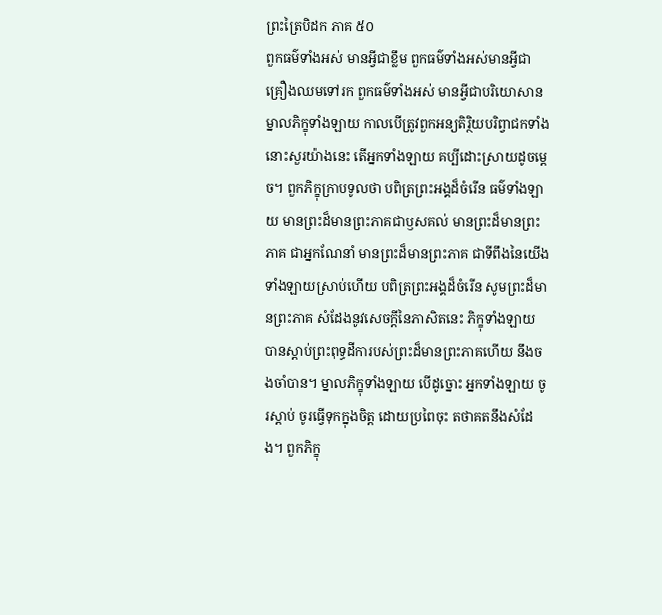ព្រះត្រៃបិដក ភាគ ៥០
ពួកធម៌ទាំងអស់ មានអ្វីជាខ្លឹម ពួកធម៌ទាំងអស់មានអ្វីជាគ្រឿងឈមទៅរក ពួកធម៌ទាំងអស់ មានអ្វីជាបរិយោសាន ម្នាលភិក្ខុទាំងឡាយ កាលបើត្រូវពួកអន្យតិរ្ថិយបរិព្វាជកទាំងនោះសួរយ៉ាងនេះ តើអ្នកទាំងឡាយ គប្បីដោះស្រាយដូចម្តេច។ ពួកភិក្ខុក្រាបទូលថា បពិត្រព្រះអង្គដ៏ចំរើន ធម៌ទាំងឡាយ មានព្រះដ៏មានព្រះភាគជាឫសគល់ មានព្រះដ៏មានព្រះភាគ ជាអ្នកណែនាំ មានព្រះដ៏មានព្រះភាគ ជាទីពឹងនៃយើងទាំងឡាយស្រាប់ហើយ បពិត្រព្រះអង្គដ៏ចំរើន សូមព្រះដ៏មានព្រះភាគ សំដែងនូវសេចក្តីនៃភាសិតនេះ ភិក្ខុទាំងឡាយ បានស្តាប់ព្រះពុទ្ធដីការបស់ព្រះដ៏មានព្រះភាគហើយ នឹងចងចាំបាន។ ម្នាលភិក្ខុទាំងឡាយ បើដូច្នោះ អ្នកទាំងឡាយ ចូរស្តាប់ ចូរធ្វើទុកក្នុងចិត្ត ដោយប្រពៃចុះ តថាគតនឹងសំដែង។ ពួកភិក្ខុ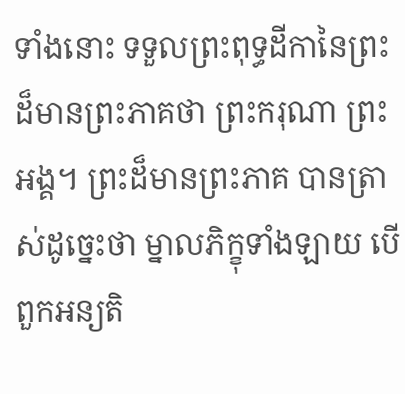ទាំងនោះ ទទួលព្រះពុទ្ធដីកានៃព្រះដ៏មានព្រះភាគថា ព្រះករុណា ព្រះអង្គ។ ព្រះដ៏មានព្រះភាគ បានត្រាស់ដូច្នេះថា ម្នាលភិក្ខុទាំងឡាយ បើពួកអន្យតិ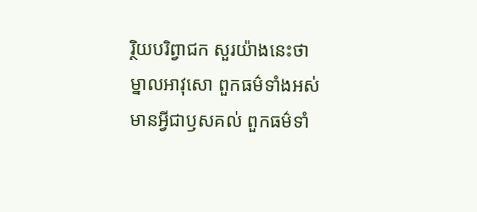រ្ថិយបរិព្វាជក សួរយ៉ាងនេះថា ម្នាលអាវុសោ ពួកធម៌ទាំងអស់ មានអ្វីជាឫសគល់ ពួកធម៌ទាំ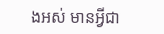ងអស់ មានអ្វីជា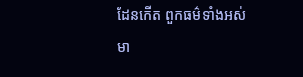ដែនកើត ពួកធម៌ទាំងអស់ មា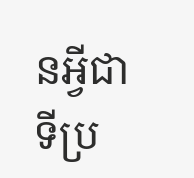នអ្វីជាទីប្រ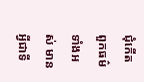ជុំកើត ពួកធម៌ទាំងអស់ មានអ្វីជាទី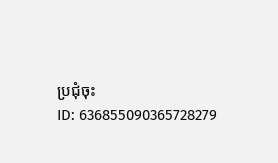ប្រជុំចុះ
ID: 636855090365728279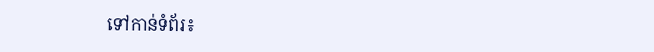ទៅកាន់ទំព័រ៖